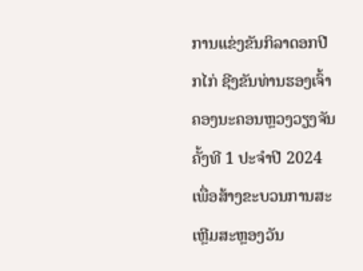ການແຂ່ງຂັນກິລາດອກປີກໄກ່ ຊີງຂັນທ່ານຮອງເຈົ້າຄອງນະຄອນຫຼວງວຽງຈັນ ຄັ້ງທີ 1 ປະຈຳປີ 2024 ເພື່ອສ້າງຂະບວນການສະເຫຼີມສະຫຼອງວັນ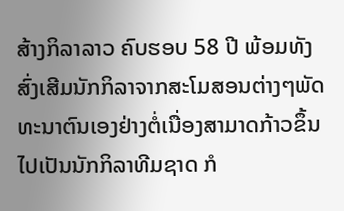ສ້າງກິລາລາວ ຄົບຮອບ 58 ປີ ພ້ອມທັງສົ່ງເສີມນັກກິລາຈາກສະໂມສອນຕ່າງໆພັດທະນາຕົນເອງຢ່າງຕໍ່ເນື່ອງສາມາດກ້າວຂຶ້ນໄປເປັນນັກກິລາທີມຊາດ ກໍ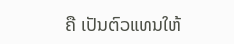ຄື ເປັນຕົວແທນໃຫ້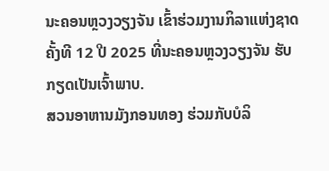ນະຄອນຫຼວງວຽງຈັນ ເຂົ້າຮ່ວມງານກິລາແຫ່ງຊາດ ຄັ້ງທີ 12 ປີ 2025 ທີ່ນະຄອນຫຼວງວຽງຈັນ ຮັບກຽດເປັນເຈົ້າພາບ.
ສວນອາຫານມັງກອນທອງ ຮ່ວມກັບບໍລິ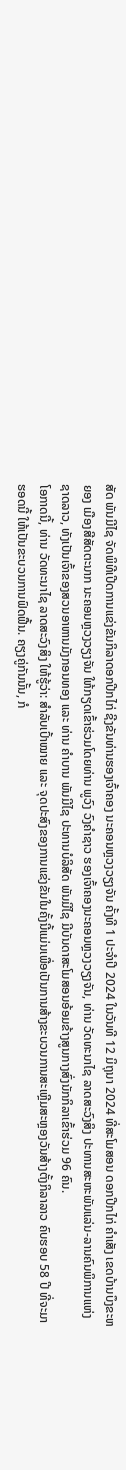ສັດ ພັນມີໄຊ ຈັດພິທີເປີດການແຂ່ງຂັນກິລາດອກປີກໄກ່ ຊີງຂັນທ່ານຮອງເຈົ້າຄອງ ນະຄອນຫຼວງວຽງຈັນ ຄັ້ງທີ 1 ປະຈຳປີ 2024 ໃນວັນທີ 12 ມິຖຸນາ 2024 ທີ່ສະໂມສອນ ດອກປີກໄກ່ ຄຳເສັງ ເຂດບ້ານບຶງຂະຫຍອງ ເມືອງສີສັດຕະນາກ ນະຄອນຫຼວງວຽງຈັນ ໃຫ້ກຽດເຂົ້າຮ່ວມໂດຍທ່ານ ພູວົງ ວົງຄຳຊາວ ຮອງເຈົ້າຄອງນະຄອນຫຼວງວຽງຈັນ, ທ່ານ ວັດທະນາໄຊ ລາດສະວົງສິງ ປະທານສະຫະພັນແລ່ນ-ລານຄົນພິການແຫ່ງຊາດລາວ, ທັງເປັນເຈົ້າຂອງສວນອາຫານມັງກອນທອງ ແລະ ທ່ານ ຄຳບານ ພັນມີໄຊ ປະທານບໍລິສັດ ພັນມີໄຊ ມີບັນດາສະໂມສອນອ້ອມຂ້າງສູນກາງສົ່ງນັກກິລາເຂົ້າຮ່ວມ 96 ຄົນ.
ໂອກາດນີ້, ທ່ານ ວັດທະນາໄຊ ລາດສະວົງສິງ ໃຫ້ຮູ້ວ່າ: ສຳລັບເປົ້າໝາຍ ແລະ ຈຸດປະສົງຂອງການແຂ່ງຂັນໃນຄັ້ງນີ້ແມ່ນເພື່ອເປັນການສ້າງຂະບວນການສະເຫຼີມສະຫຼອງວັນສ້າງຕັ້ງກິລາລາວ ຄົບຮອບ 58 ປີ ທີ່ຈະມາຮອດນີ້ ໃຫ້ເປັນຂະບວນການຟົດຟື້ນ. ຄຽງຄູ່ກັນນັ້ນ, ກໍ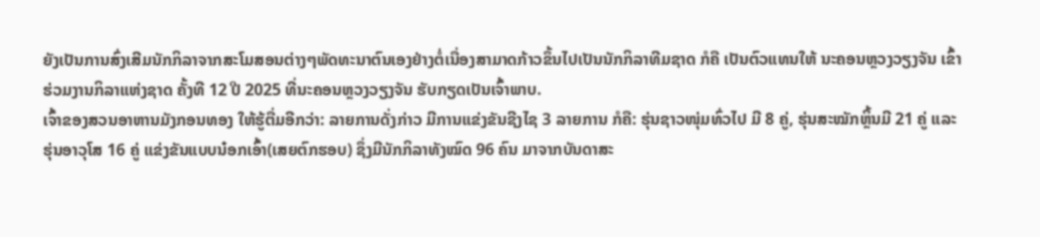ຍັງເປັນການສົ່ງເສີມນັກກິລາຈາກສະໂມສອນຕ່າງໆພັດທະນາຕົນເອງຢ່າງຕໍ່ເນື່ອງສາມາດກ້າວຂຶ້ນໄປເປັນນັກກິລາທີມຊາດ ກໍຄື ເປັນຕົວແທນໃຫ້ ນະຄອນຫຼວງວຽງຈັນ ເຂົ້າຮ່ວມງານກິລາແຫ່ງຊາດ ຄັ້ງທີ 12 ປີ 2025 ທີ່ນະຄອນຫຼວງວຽງຈັນ ຮັບກຽດເປັນເຈົ້າພາບ.
ເຈົ້າຂອງສວນອາຫານມັງກອນທອງ ໃຫ້ຮູ້ຕື່ມອີກວ່າ: ລາຍການດັ່ງກ່າວ ມີການແຂ່ງຂັນຊີງໄຊ 3 ລາຍການ ກໍຄື: ຮຸ່ນຊາວໜຸ່ມທົ່ວໄປ ມີ 8 ຄູ່, ຮຸ່ນສະໝັກຫຼິ້ນມີ 21 ຄູ່ ແລະ ຮຸ່ນອາວຸໂສ 16 ຄູ່ ແຂ່ງຂັນແບບນ໋ອກເອົ້າ(ເສຍຕົກຮອບ) ຊຶ່ງມີນັກກິລາທັງໝົດ 96 ຄົນ ມາຈາກບັນດາສະ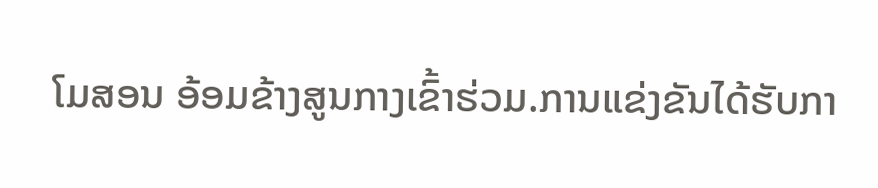ໂມສອນ ອ້ອມຂ້າງສູນກາງເຂົ້າຮ່ວມ.ການແຂ່ງຂັນໄດ້ຮັບກາ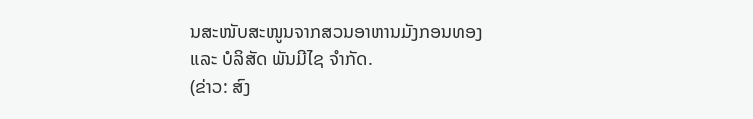ນສະໜັບສະໜູນຈາກສວນອາຫານມັງກອນທອງ ແລະ ບໍລິສັດ ພັນມີໄຊ ຈໍາກັດ.
(ຂ່າວ: ສົງ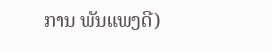ການ ພັນແພງດີ)